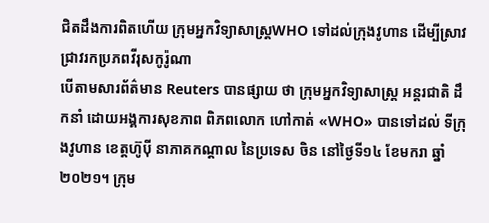ជិតដឹងការពិតហើយ ក្រុមអ្នកវិទ្យាសាស្ត្រWHO ទៅដល់ក្រុងវូហាន ដើម្បីស្រាវជ្រាវរកប្រភពវីរុសកូរ៉ូណា
បើតាមសារព័ត៌មាន Reuters បានផ្សាយ ថា ក្រុមអ្នកវិទ្យាសាស្រ្ដ អន្ដរជាតិ ដឹកនាំ ដោយអង្គការសុខភាព ពិភពលោក ហៅកាត់ «WHO» បានទៅដល់ ទីក្រុងវូហាន ខេត្តហ៊ូប៉ី នាភាគកណ្ដាល នៃប្រទេស ចិន នៅថ្ងៃទី១៤ ខែមករា ឆ្នាំ២០២១។ ក្រុម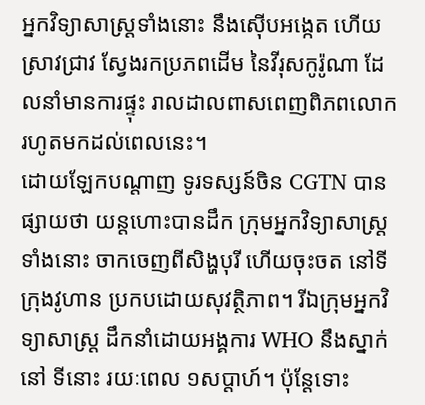អ្នកវិទ្យាសាស្រ្ដទាំងនោះ នឹងស៊ើបអង្កេត ហើយស្រាវជ្រាវ ស្វែងរកប្រភពដើម នៃវីរុសកូរ៉ូណា ដែលនាំមានការផ្ទុះ រាលដាលពាសពេញពិភពលោក រហូតមកដល់ពេលនេះ។
ដោយឡែកបណ្តាញ ទូរទស្សន៍ចិន CGTN បានផ្សាយថា យន្តហោះបានដឹក ក្រុមអ្នកវិទ្យាសាស្រ្ដទាំងនោះ ចាកចេញពីសិង្ហបុរី ហើយចុះចត នៅទីក្រុងវូហាន ប្រកបដោយសុវត្ថិភាព។ រីឯក្រុមអ្នកវិទ្យាសាស្រ្ដ ដឹកនាំដោយអង្គការ WHO នឹងស្នាក់នៅ ទីនោះ រយៈពេល ១សប្តាហ៍។ ប៉ុន្ដែទោះ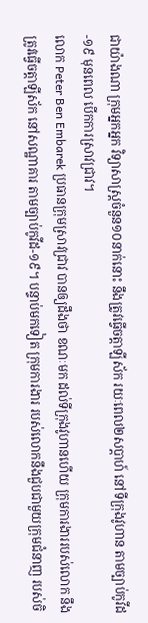ជាយ៉ាងណា ក្រុមអ្នកអ្នក វិទ្យាសាស្រ្ដចំនួន១០នាក់នោះ នឹងត្រូវធ្វើចត្តាឡីស័ក រយៈពេល២សប្តាហ៍ នៅទីក្រុងវូហាន តាមច្បាប់កូវីដ-១៩ មុនពេល បើកការស្រាវជ្រាវ។
លោក Peter Ben Embarek ប្រធានក្រុមស្រាវជ្រាវ បានឲ្យដឹងថា ខណៈមក ដល់ទីក្រុងវូហានហើយ ក្រុមការងាររបស់លោក នឹងត្រូវធ្វើចត្តាឡីស័ក នៅសណ្ឋាគារ តាមច្បាប់កូវីដ-១៩។ បន្ទាប់មកទៀត ក្រុមការងារ របស់លោកនឹងជួបជាមួយក្រុមជំនាញ របស់ចិ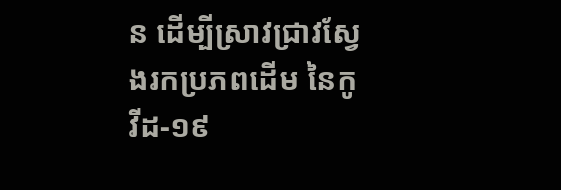ន ដើម្បីស្រាវជ្រាវស្វែងរកប្រភពដើម នៃកូវីដ-១៩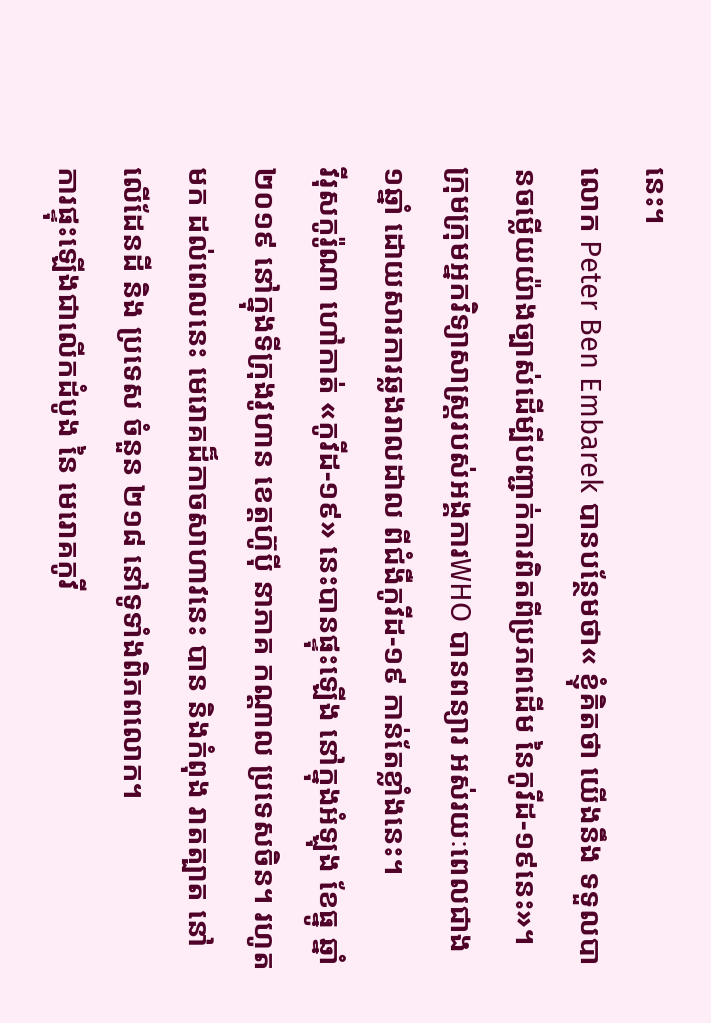នេះ។
លោក Peter Ben Embarek បានបន្ថែមថា« ខ្ញុំគិតថា យើងនឹង ទទួលបានចម្លើយយ៉ាងច្បាស់ដើម្បីបញ្ជាក់ការពិតពីប្រភពដើម នៃកូវីដ-១៩នេះ»។ ក្រុមក្រុមអ្នកវិទ្យាសាស្រ្ដរបស់អង្គការWHO បានពន្យារ អស់រយៈពេលជាង ១ឆ្នាំ ដោយសារការឆ្លងរាលដាល ពីជំងឺកូវីដ-១៩ កាន់តែខ្លាំងនេះ។
វីរុសកូរ៉ូណា ហៅកាត់ «កូវីដ-១៩» នេះបានផ្ទុះឡើង នៅក្នុងអំឡុង ខែធ្នូ ឆ្នាំ២០១៩ នៅក្នុងទីក្រុងវូហាន ខេត្តហ៊ូប៉ី នាភាគ កណ្ដាល ប្រទេសចិន។ រហូតមក ដល់ពេលនេះ មេរោគដ៏កាចសាហាវនេះ បាន និងកំពុង រាតត្បាត នៅលើដែនដី និង ប្រទេស ចំនួន ២១៨ នៅទូទាំងពិភពលោក។
ការផ្ទុះឡើងជាលើកដំបូង នៃ មេរោគកូវី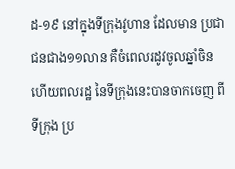ដ-១៩ នៅក្នុងទីក្រុងវូហាន ដែលមាន ប្រជាជនជាង១១លាន គឺចំពេលរដូវចូលឆ្នាំចិន ហើយពលរដ្ឋ នៃទីក្រុងនេះបានចាកចេញ ពីទីក្រុង ប្រ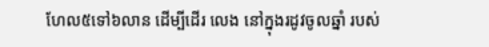ហែល៥ទៅ៦លាន ដើម្បីដើរ លេង នៅក្នុងរដូវចូលឆ្នាំ របស់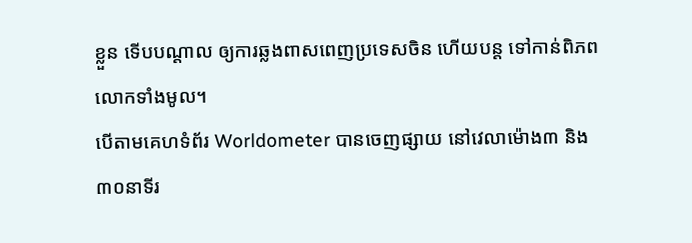ខ្លួន ទើបបណ្ដាល ឲ្យការឆ្លងពាសពេញប្រទេសចិន ហើយបន្ដ ទៅកាន់ពិភពលោកទាំងមូល។
បើតាមគេហទំព័រ Worldometer បានចេញផ្សាយ នៅវេលាម៉ោង៣ និង៣០នាទីរ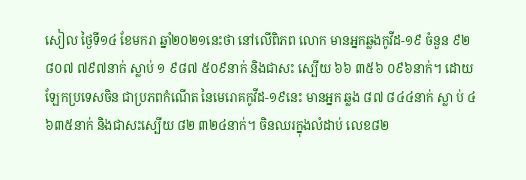សៀល ថ្ងៃទី១៤ ខែមករា ឆ្នាំ២០២១នេះថា នៅលើពិភព លោក មានអ្នកឆ្លងកូវីដ-១៩ ចំនួន ៩២ ៨០៧ ៧៩៧នាក់ ស្លាប់ ១ ៩៨៧ ៥០៩នាក់ និងជាសះ ស្បើយ ៦៦ ៣៥៦ ០៩៦នាក់។ ដោយឡែកប្រទេសចិន ជាប្រភពកំណើត នៃមេរោគកូវីដ-១៩នេះ មានអ្នក ឆ្លង ៨៧ ៨៤៤នាក់ ស្លា ប់ ៤ ៦៣៥នាក់ និងជាសះស្បើយ ៨២ ៣២៤នាក់។ ចិនឈរក្នុងលំដាប់ លេខ៨២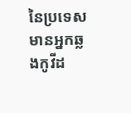នៃប្រទេសមានអ្នកឆ្លងកូវីដ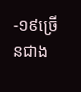-១៩ច្រើនជាង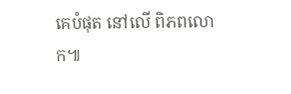គេបំផុត នៅលើ ពិភពលោក៕